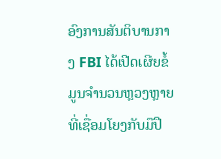ອົງການສັນຕິບານກາງ FBI ໄດ້ເປີດເຜີຍຂໍ້ມູນຈຳນວນຫຼວງຫຼາຍ ທີ່ເຊື່ອມໂຍງກັບມືປື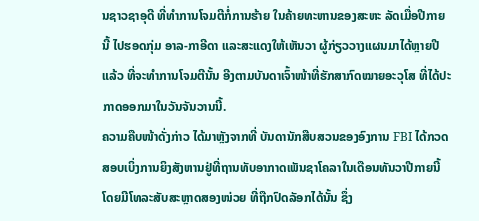ນຊາວຊາອຸດີ ທີ່ທຳການໂຈມຕີກໍ່ການຮ້າຍ ໃນຄ້າຍທະຫານຂອງສະຫະ ລັດເມື່ອປີກາຍນີ້ ໄປຮອດກຸ່ມ ອາລ-ກາອີດາ ແລະສະແດງໃຫ້ເຫັນວາ ຜູ້ກ່ຽວວາງແຜນມາໄດ້ຫຼາຍປີແລ້ວ ທີ່ຈະທຳການໂຈມຕີນັ້ນ ອີງຕາມບັນດາເຈົ້າໜ້າທີ່ຮັກສາກົດໝາຍອະວຸໂສ ທີ່ໄດ້ປະກາດອອກມາໃນວັນຈັນວານນີ້.
ຄວາມຄືບໜ້າດັ່ງກ່າວ ໄດ້ມາຫຼັງຈາກທີ່ ບັນດານັກສືບສວນຂອງອົງການ FBI ໄດ້ກວດສອບເບິ່ງການຍິງສັງຫານຢູ່ທີ່ຖານທັບອາກາດເພັນຊາໂຄລາໃນເດືອນທັນວາປີກາຍນີ້ ໂດຍມີໂທລະສັບສະຫຼາດສອງໜ່ວຍ ທີ່ຖືກປົດລັອກໄດ້ນັ້ນ ຊຶ່ງ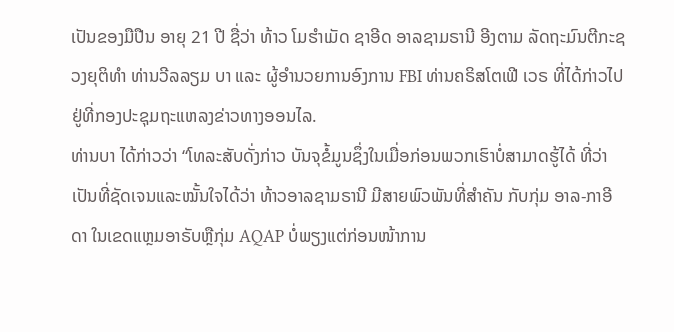ເປັນຂອງມືປືນ ອາຍຸ 21 ປີ ຊື່ວ່າ ທ້າວ ໂມຮຳເມັດ ຊາອີດ ອາລຊາມຣານີ ອີງຕາມ ລັດຖະມົນຕີກະຊວງຍຸຕິທຳ ທ່ານວີລລຽມ ບາ ແລະ ຜູ້ອຳນວຍການອົງການ FBI ທ່ານຄຣິສໂຕເຟີ ເວຣ ທີ່ໄດ້ກ່າວໄປຢູ່ທີ່ກອງປະຊຸມຖະແຫລງຂ່າວທາງອອນໄລ.
ທ່ານບາ ໄດ້ກ່າວວ່າ “ໂທລະສັບດັ່ງກ່າວ ບັນຈຸຂໍ້ມູນຊຶ່ງໃນເມື່ອກ່ອນພວກເຮົາບໍ່ສາມາດຮູ້ໄດ້ ທີ່ວ່າ ເປັນທີ່ຊັດເຈນແລະໝັ້ນໃຈໄດ້ວ່າ ທ້າວອາລຊາມຣານີ ມີສາຍພົວພັນທີ່ສຳຄັນ ກັບກຸ່ມ ອາລ-ກາອີດາ ໃນເຂດແຫຼມອາຣັບຫຼືກຸ່ມ AQAP ບໍ່ພຽງແຕ່ກ່ອນໜ້າການ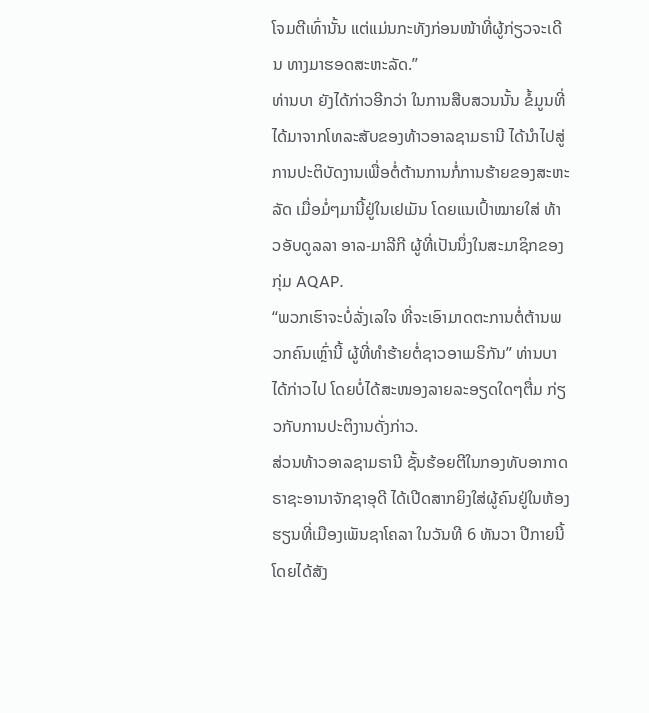ໂຈມຕີເທົ່ານັ້ນ ແຕ່ແມ່ນກະທັງກ່ອນໜ້າທີ່ຜູ້ກ່ຽວຈະເດີນ ທາງມາຮອດສະຫະລັດ.”
ທ່ານບາ ຍັງໄດ້ກ່າວອີກວ່າ ໃນການສືບສວນນັ້ນ ຂໍ້ມູນທີ່ໄດ້ມາຈາກໂທລະສັບຂອງທ້າວອາລຊາມຣານີ ໄດ້ນຳໄປສູ່ການປະຕິບັດງານເພື່ອຕໍ່ຕ້ານການກໍ່ການຮ້າຍຂອງສະຫະລັດ ເມື່ອມໍ່ໆມານີ້ຢູ່ໃນເຢເມັນ ໂດຍແນເປົ້າໝາຍໃສ່ ທ້າວອັບດູລລາ ອາລ-ມາລີກີ ຜູ້ທີ່ເປັນນຶ່ງໃນສະມາຊິກຂອງກຸ່ມ AQAP.
“ພວກເຮົາຈະບໍ່ລັ່ງເລໃຈ ທີ່ຈະເອົາມາດຕະການຕໍ່ຕ້ານພວກຄົນເຫຼົ່ານີ້ ຜູ້ທີ່ທຳຮ້າຍຕໍ່ຊາວອາເມຣິກັນ” ທ່ານບາ ໄດ້ກ່າວໄປ ໂດຍບໍ່ໄດ້ສະໜອງລາຍລະອຽດໃດໆຕື່ມ ກ່ຽວກັບການປະຕິງານດັ່ງກ່າວ.
ສ່ວນທ້າວອາລຊາມຣານີ ຊັ້ນຮ້ອຍຕີໃນກອງທັບອາກາດຣາຊະອານາຈັກຊາອຸດີ ໄດ້ເປີດສາກຍິງໃສ່ຜູ້ຄົນຢູ່ໃນຫ້ອງຮຽນທີ່ເມືອງເພັນຊາໂຄລາ ໃນວັນທີ 6 ທັນວາ ປີກາຍນີ້ ໂດຍໄດ້ສັງ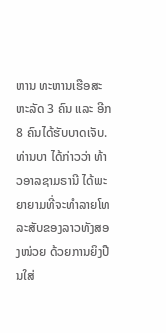ຫານ ທະຫານເຮືອສະຫະລັດ 3 ຄົນ ແລະ ອີກ 8 ຄົນໄດ້ຮັບບາດເຈັບ. ທ່ານບາ ໄດ້ກ່າວວ່າ ທ້າວອາລຊາມຣານີ ໄດ້ພະຍາຍາມທີ່ຈະທຳລາຍໂທລະສັບຂອງລາວທັງສອງໜ່ວຍ ດ້ວຍການຍິງປືນໃສ່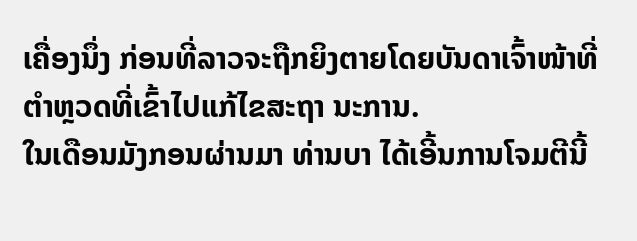ເຄື່ອງນຶ່ງ ກ່ອນທີ່ລາວຈະຖືກຍິງຕາຍໂດຍບັນດາເຈົ້າໜ້າທີ່ຕຳຫຼວດທີ່ເຂົ້າໄປແກ້ໄຂສະຖາ ນະການ.
ໃນເດືອນມັງກອນຜ່ານມາ ທ່ານບາ ໄດ້ເອີ້ນການໂຈມຕີນີ້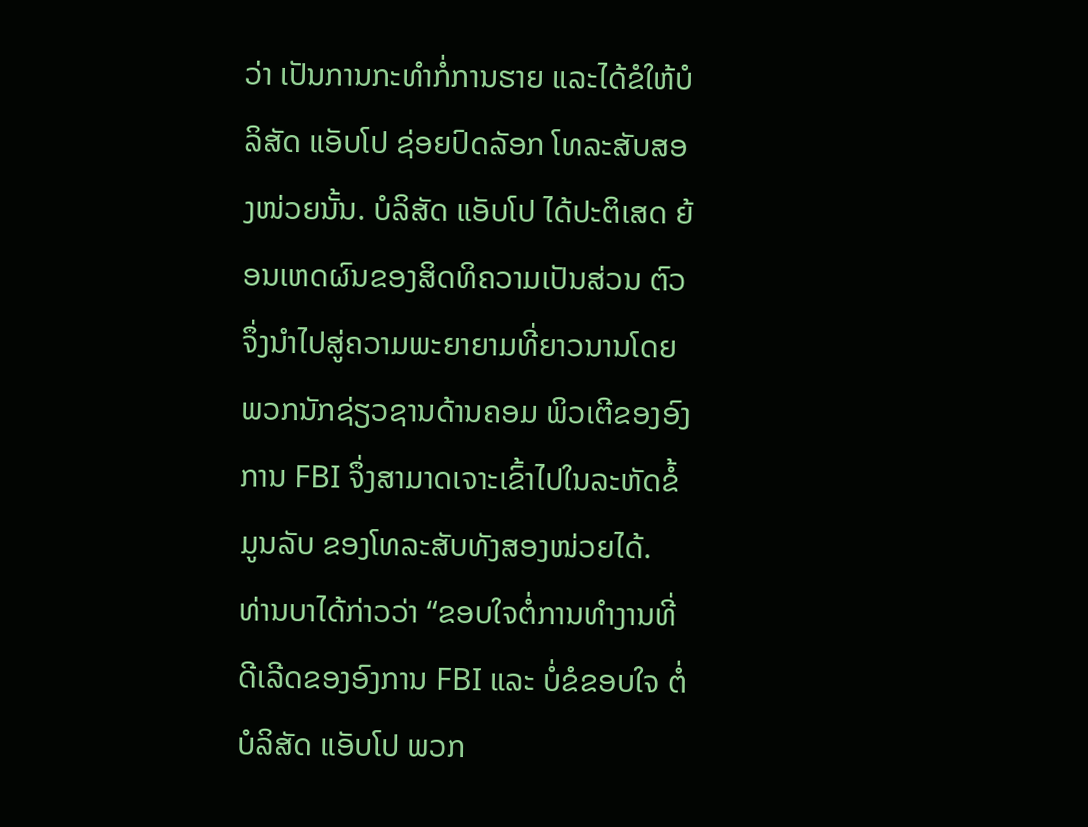ວ່າ ເປັນການກະທຳກໍ່ການຮາຍ ແລະໄດ້ຂໍໃຫ້ບໍລິສັດ ແອັບໂປ ຊ່ອຍປົດລັອກ ໂທລະສັບສອງໜ່ວຍນັ້ນ. ບໍລິສັດ ແອັບໂປ ໄດ້ປະຕິເສດ ຍ້ອນເຫດຜົນຂອງສິດທິຄວາມເປັນສ່ວນ ຕົວ ຈຶ່ງນຳໄປສູ່ຄວາມພະຍາຍາມທີ່ຍາວນານໂດຍພວກນັກຊ່ຽວຊານດ້ານຄອມ ພິວເຕີຂອງອົງການ FBI ຈຶ່ງສາມາດເຈາະເຂົ້າໄປໃນລະຫັດຂໍ້ມູນລັບ ຂອງໂທລະສັບທັງສອງໜ່ວຍໄດ້.
ທ່ານບາໄດ້ກ່າວວ່າ “ຂອບໃຈຕໍ່ການທຳງານທີ່ດີເລີດຂອງອົງການ FBI ແລະ ບໍ່ຂໍຂອບໃຈ ຕໍ່ບໍລິສັດ ແອັບໂປ ພວກ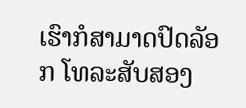ເຮົາກໍສາມາດປົດລັອກ ໂທລະສັບສອງ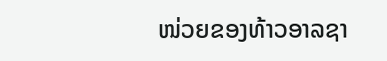ໜ່ວຍຂອງທ້າວອາລຊາ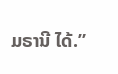ມຣານີ ໄດ້.”